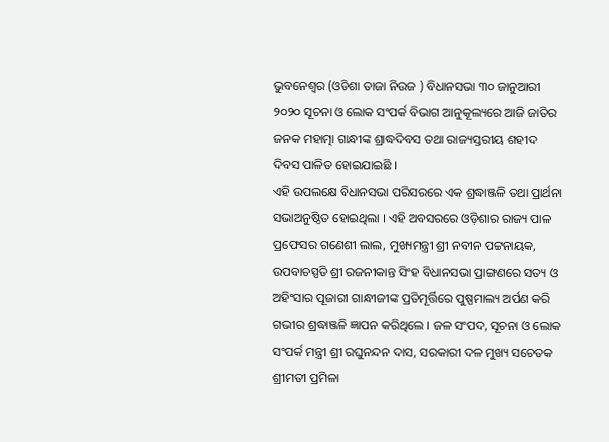ଭୁବନେଶ୍ୱର (ଓଡିଶା ତାଜା ନିଉଜ ) ବିଧାନସଭା ୩୦ ଜାନୁଆରୀ ୨୦୨୦ ସୂଚନା ଓ ଲୋକ ସଂପର୍କ ବିଭାଗ ଆନୁକୂଲ୍ୟରେ ଆଜି ଜାତିର ଜନକ ମହାତ୍ମା ଗାନ୍ଧୀଙ୍କ ଶ୍ରାଦ୍ଧଦିବସ ତଥା ରାଜ୍ୟସ୍ତରୀୟ ଶହୀଦ ଦିବସ ପାଳିତ ହୋଇଯାଇଛି ।
ଏହି ଉପଲକ୍ଷେ ବିଧାନସଭା ପରିସରରେ ଏକ ଶ୍ରଦ୍ଧାଞ୍ଜଳି ତଥା ପ୍ରାର୍ଥନା ସଭାଅନୁଷ୍ଠିତ ହୋଇଥିଲା । ଏହି ଅବସରରେ ଓଡ଼ିଶାର ରାଜ୍ୟ ପାଳ ପ୍ରଫେସର ଗଣେଶୀ ଲାଲ, ମୁଖ୍ୟମନ୍ତ୍ରୀ ଶ୍ରୀ ନବୀନ ପଟ୍ଟନାୟକ, ଉପବାଚସ୍ପତି ଶ୍ରୀ ରଜନୀକାନ୍ତ ସିଂହ ବିଧାନସଭା ପ୍ରାଙ୍ଗଣରେ ସତ୍ୟ ଓ ଅହିଂସାର ପୂଜାରୀ ଗାନ୍ଧୀଜୀଙ୍କ ପ୍ରତିମୂର୍ତ୍ତିରେ ପୁଷ୍ପମାଲ୍ୟ ଅର୍ପଣ କରି ଗଭୀର ଶ୍ରଦ୍ଧାଞ୍ଜଳି ଜ୍ଞାପନ କରିଥିଲେ । ଜଳ ସଂପଦ, ସୂଚନା ଓ ଲୋକ ସଂପର୍କ ମନ୍ତ୍ରୀ ଶ୍ରୀ ରଘୁନନ୍ଦନ ଦାସ, ସରକାରୀ ଦଳ ମୁଖ୍ୟ ସଚେତକ ଶ୍ରୀମତୀ ପ୍ରମିଳା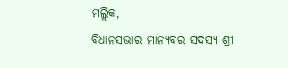ମଲ୍ଲିକ,
ବିଧାନସଭାର ମାନ୍ୟବର ସଦସ୍ୟ ଶ୍ରୀ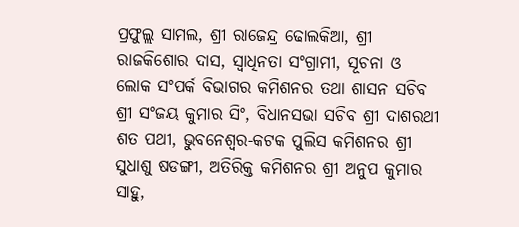ପ୍ରଫୁଲ୍ଲ ସାମଲ, ଶ୍ରୀ ରାଜେନ୍ଦ୍ର ଢୋଲକିଆ, ଶ୍ରୀ ରାଜକିଶୋର ଦାସ, ସ୍ୱାଧିନତା ସଂଗ୍ରାମୀ, ସୂଚନା ଓ ଲୋକ ସଂପର୍କ ବିଭାଗର କମିଶନର ତଥା ଶାସନ ସଚିବ ଶ୍ରୀ ସଂଜୟ କୁମାର ସିଂ, ବିଧାନସଭା ସଚିବ ଶ୍ରୀ ଦାଶରଥୀ ଶତ ପଥୀ, ଭୁବନେଶ୍ୱର-କଟକ ପୁଲିସ କମିଶନର ଶ୍ରୀ ସୁଧାଶୁ ଷଡଙ୍ଗୀ, ଅତିରିକ୍ତ କମିଶନର ଶ୍ରୀ ଅନୁପ କୁମାର ସାହୁ,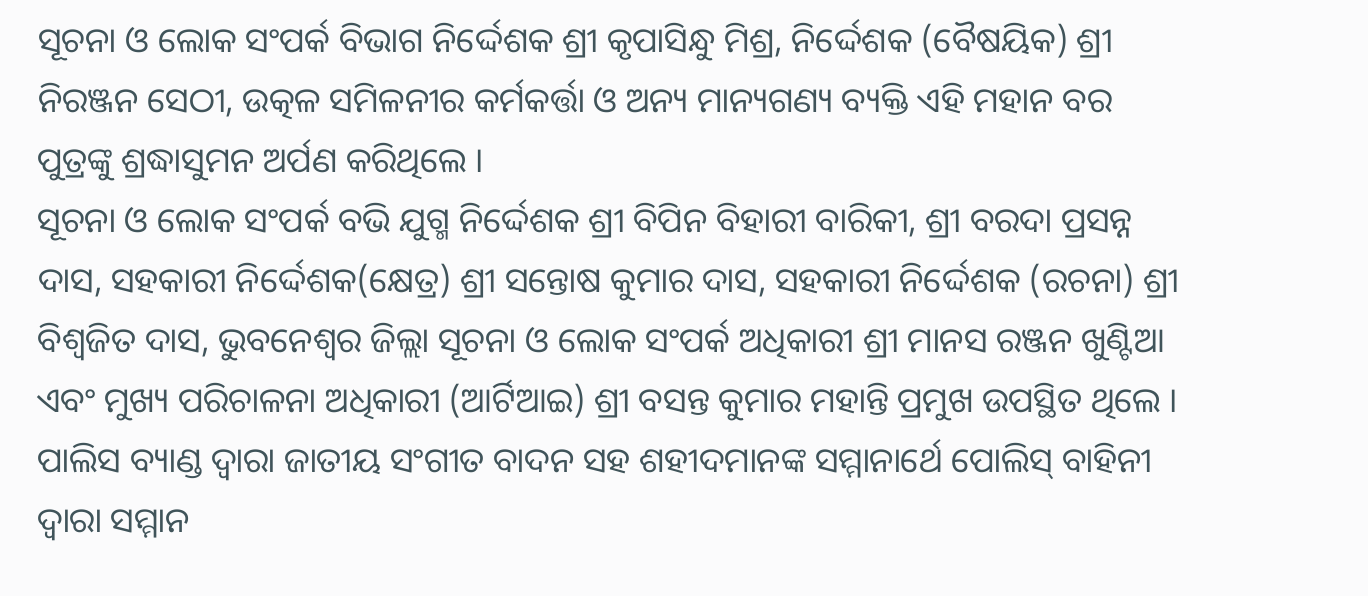ସୂଚନା ଓ ଲୋକ ସଂପର୍କ ବିଭାଗ ନିର୍ଦ୍ଦେଶକ ଶ୍ରୀ କୃପାସିନ୍ଧୁ ମିଶ୍ର, ନିର୍ଦ୍ଦେଶକ (ବୈଷୟିକ) ଶ୍ରୀ ନିରଞ୍ଜନ ସେଠୀ, ଉତ୍କଳ ସମିଳନୀର କର୍ମକର୍ତ୍ତା ଓ ଅନ୍ୟ ମାନ୍ୟଗଣ୍ୟ ବ୍ୟକ୍ତି ଏହି ମହାନ ବର ପୁତ୍ରଙ୍କୁ ଶ୍ରଦ୍ଧାସୁମନ ଅର୍ପଣ କରିଥିଲେ ।
ସୂଚନା ଓ ଲୋକ ସଂପର୍କ ବଭି ଯୁଗ୍ମ ନିର୍ଦ୍ଦେଶକ ଶ୍ରୀ ବିପିନ ବିହାରୀ ବାରିକୀ, ଶ୍ରୀ ବରଦା ପ୍ରସନ୍ନ ଦାସ, ସହକାରୀ ନିର୍ଦ୍ଦେଶକ(କ୍ଷେତ୍ର) ଶ୍ରୀ ସନ୍ତୋଷ କୁମାର ଦାସ, ସହକାରୀ ନିର୍ଦ୍ଦେଶକ (ରଚନା) ଶ୍ରୀ ବିଶ୍ୱଜିତ ଦାସ, ଭୁବନେଶ୍ୱର ଜିଲ୍ଲା ସୂଚନା ଓ ଲୋକ ସଂପର୍କ ଅଧିକାରୀ ଶ୍ରୀ ମାନସ ରଞ୍ଜନ ଖୁଣ୍ଟିଆ ଏବଂ ମୁଖ୍ୟ ପରିଚାଳନା ଅଧିକାରୀ (ଆର୍ଟିଆଇ) ଶ୍ରୀ ବସନ୍ତ କୁମାର ମହାନ୍ତି ପ୍ରମୁଖ ଉପସ୍ଥିତ ଥିଲେ । ପାଲିସ ବ୍ୟାଣ୍ଡ ଦ୍ୱାରା ଜାତୀୟ ସଂଗୀତ ବାଦନ ସହ ଶହୀଦମାନଙ୍କ ସମ୍ମାନାର୍ଥେ ପୋଲିସ୍ ବାହିନୀ ଦ୍ୱାରା ସମ୍ମାନ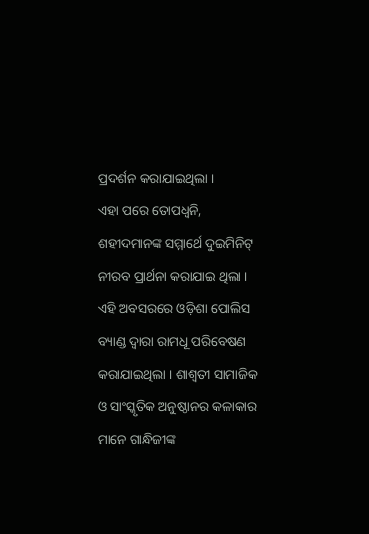ପ୍ରଦର୍ଶନ କରାଯାଇଥିଲା ।
ଏହା ପରେ ତୋପଧ୍ଵନି, ଶହୀଦମାନଙ୍କ ସମ୍ମାର୍ଥେ ଦୁଇମିନିଟ୍ ନୀରବ ପ୍ରାର୍ଥନା କରାଯାଇ ଥିଲା । ଏହି ଅବସରରେ ଓଡ଼ିଶା ପୋଲିସ ବ୍ୟାଣ୍ଡ ଦ୍ୱାରା ରାମଧୂ ପରିବେଷଣ କରାଯାଇଥିଲା । ଶାଶ୍ୱତୀ ସାମାଜିକ ଓ ସାଂସ୍କୃତିକ ଅନୁଷ୍ଠାନର କଳାକାର ମାନେ ଗାନ୍ଧିଜୀଙ୍କ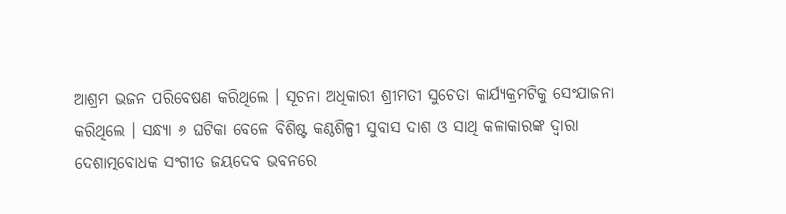ଆଶ୍ରମ ଭଜନ ପରିବେଷଣ କରିଥିଲେ । ସୂଚନା ଅଧିକାରୀ ଶ୍ରୀମତୀ ସୁଚେତା କାର୍ଯ୍ୟକ୍ରମଟିକୁ ସେଂଯାଜନା କରିଥିଲେ । ସନ୍ଧ୍ୟା ୬ ଘଟିକା ବେଳେ ବିଶିଷ୍ଟ କଣ୍ଠଶିଳ୍ପୀ ସୁବାସ ଦାଶ ଓ ସାଥି କଳାକାରଙ୍କ ଦ୍ୱାରା ଦେଶାତ୍ମବୋଧକ ସଂଗୀତ ଜୟଦେବ ଭବନରେ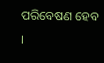ପରିବେଷଣ ହେବ ।